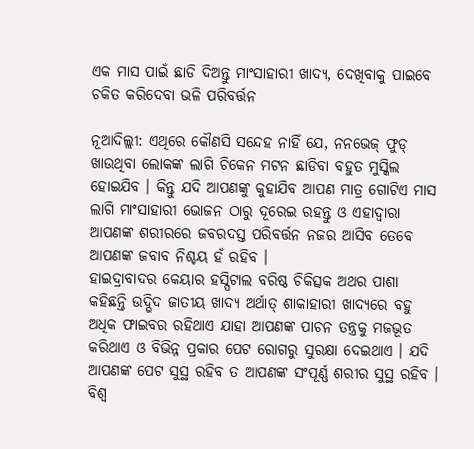ଏକ ମାସ ପାଇଁ ଛାଡି ଦିଅନ୍ତୁ ମାଂସାହାରୀ ଖାଦ୍ୟ, ଦେଖିବାକୁ ପାଇବେ ଚକିତ କରିଦେବା ଭଳି ପରିବର୍ତ୍ତନ

ନୂଆଦିଲ୍ଲୀ: ଏଥିରେ କୌଣସି ସନ୍ଦେହ ନାହିଁ ଯେ, ନନଭେଜ୍ ଫୁଡ୍ ଖାଉଥିବା ଲୋକଙ୍କ ଲାଗି ଚିକେନ ମଟନ ଛାଡିବା ବହୁତ ମୁସ୍କିଲ ହୋଇଯିବ । କିନ୍ତୁ ଯଦି ଆପଣଙ୍କୁ କୁହାଯିବ ଆପଣ ମାତ୍ର ଗୋଟିଏ ମାସ ଲାଗି ମାଂସାହାରୀ ଭୋଜନ ଠାରୁ ଦୂରେଇ ରହନ୍ତୁ ଓ ଏହାଦ୍ୱାରା ଆପଣଙ୍କ ଶରୀରରେ ଜବରଦସ୍ତ ପରିବର୍ତ୍ତନ ନଜର ଆସିବ ତେବେ ଆପଣଙ୍କ ଜବାବ ନିଶ୍ଚୟ ହଁ ରହିବ ।
ହାଇଦ୍ରାବାଦର କେୟାର ହସ୍ପିଟାଲ ବରିଷ୍ଠ ଚିକିତ୍ସକ ଅଥର ପାଶା କହିଛନ୍ତି ଉଦ୍ଭିଦ ଜାତୀୟ ଖାଦ୍ୟ ଅର୍ଥାତ୍ ଶାକାହାରୀ ଖାଦ୍ୟରେ ବହୁ ଅଧିକ ଫାଇବର ରହିଥାଏ ଯାହା ଆପଣଙ୍କ ପାଚନ ତନ୍ତ୍ରକୁ ମଜଭୂତ କରିଥାଏ ଓ ବିଭିନ୍ନ ପ୍ରକାର ପେଟ ରୋଗରୁ ସୁରକ୍ଷା ଦେଇଥାଏ । ଯଦି ଆପଣଙ୍କ ପେଟ ସୁସ୍ଥ ରହିବ ତ ଆପଣଙ୍କ ସଂପୂର୍ଣ୍ଣ ଶରୀର ସୁସ୍ଥ ରହିବ ।
ବିଶ୍ୱ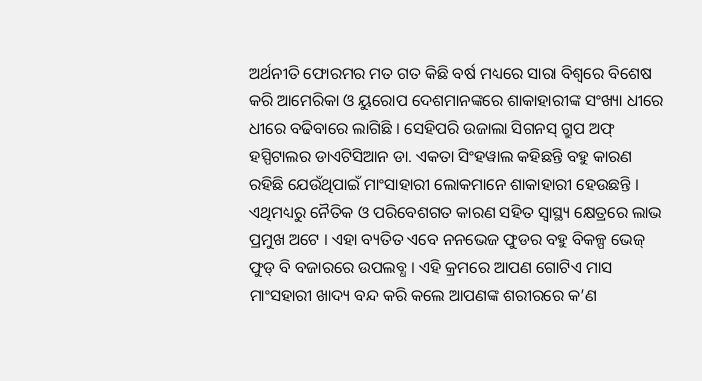ଅର୍ଥନୀତି ଫୋରମର ମତ ଗତ କିଛି ବର୍ଷ ମଧ୍ୟରେ ସାରା ବିଶ୍ୱରେ ବିଶେଷ କରି ଆମେରିକା ଓ ୟୁରୋପ ଦେଶମାନଙ୍କରେ ଶାକାହାରୀଙ୍କ ସଂଖ୍ୟା ଧୀରେ ଧୀରେ ବଢିବାରେ ଲାଗିଛି । ସେହିପରି ଉଜାଲା ସିଗନସ୍ ଗ୍ରୁପ ଅଫ୍ ହସ୍ପିଟାଲର ଡାଏଟିସିଆନ ଡା. ଏକତା ସିଂହୱାଲ କହିଛନ୍ତି ବହୁ କାରଣ ରହିଛି ଯେଉଁଥିପାଇଁ ମାଂସାହାରୀ ଲୋକମାନେ ଶାକାହାରୀ ହେଉଛନ୍ତି । ଏଥିମଧ୍ୟରୁ ନୈତିକ ଓ ପରିବେଶଗତ କାରଣ ସହିତ ସ୍ୱାସ୍ଥ୍ୟ କ୍ଷେତ୍ରରେ ଲାଭ ପ୍ରମୁଖ ଅଟେ । ଏହା ବ୍ୟତିତ ଏବେ ନନଭେଜ ଫୁଡର ବହୁ ବିକଳ୍ପ ଭେଜ୍ ଫୁଡ୍ ବି ବଜାରରେ ଉପଲବ୍ଧ । ଏହି କ୍ରମରେ ଆପଣ ଗୋଟିଏ ମାସ ମାଂସହାରୀ ଖାଦ୍ୟ ବନ୍ଦ କରି କଲେ ଆପଣଙ୍କ ଶରୀରରେ କ’ଣ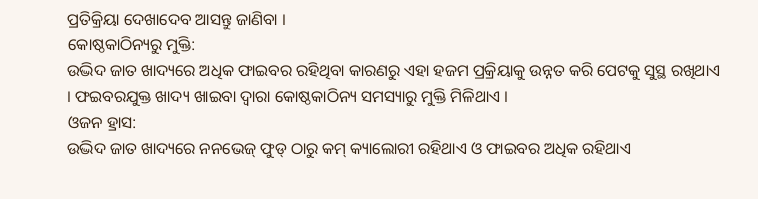ପ୍ରତିକ୍ରିୟା ଦେଖାଦେବ ଆସନ୍ତୁ ଜାଣିବା ।
କୋଷ୍ଠକାଠିନ୍ୟରୁ ମୁକ୍ତି:
ଉଦ୍ଭିଦ ଜାତ ଖାଦ୍ୟରେ ଅଧିକ ଫାଇବର ରହିଥିବା କାରଣରୁ ଏହା ହଜମ ପ୍ରକ୍ରିୟାକୁ ଉନ୍ନତ କରି ପେଟକୁ ସୁସ୍ଥ ରଖିଥାଏ । ଫଇବରଯୁକ୍ତ ଖାଦ୍ୟ ଖାଇବା ଦ୍ୱାରା କୋଷ୍ଠକାଠିନ୍ୟ ସମସ୍ୟାରୁ ମୁକ୍ତି ମିଳିଥାଏ ।
ଓଜନ ହ୍ରାସ:
ଉଦ୍ଭିଦ ଜାତ ଖାଦ୍ୟରେ ନନଭେଜ୍ ଫୁଡ୍ ଠାରୁ କମ୍ କ୍ୟାଲୋରୀ ରହିଥାଏ ଓ ଫାଇବର ଅଧିକ ରହିଥାଏ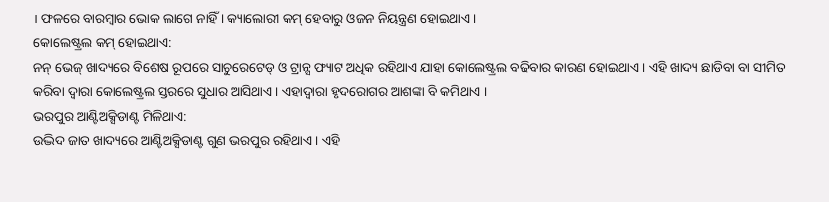। ଫଳରେ ବାରମ୍ବାର ଭୋକ ଲାଗେ ନାହିଁ । କ୍ୟାଲୋରୀ କମ୍ ହେବାରୁ ଓଜନ ନିୟନ୍ତ୍ରଣ ହୋଇଥାଏ ।
କୋଲେଷ୍ଟ୍ରଲ କମ୍ ହୋଇଥାଏ:
ନନ୍ ଭେଜ୍ ଖାଦ୍ୟରେ ବିଶେଷ ରୂପରେ ସାଚୁରେଟେଡ୍ ଓ ଟ୍ରାନ୍ସ ଫ୍ୟାଟ ଅଧିକ ରହିଥାଏ ଯାହା କୋଲେଷ୍ଟ୍ରଲ ବଢିବାର କାରଣ ହୋଇଥାଏ । ଏହି ଖାଦ୍ୟ ଛାଡିବା ବା ସୀମିତ କରିବା ଦ୍ୱାରା କୋଲେଷ୍ଟ୍ରଲ ସ୍ତରରେ ସୁଧାର ଆସିଥାଏ । ଏହାଦ୍ୱାରା ହୃଦରୋଗର ଆଶଙ୍କା ବି କମିଥାଏ ।
ଭରପୁର ଆଣ୍ଟିଅକ୍ସିଡାଣ୍ଟ ମିଳିଥାଏ:
ଉଦ୍ଭିଦ ଜାତ ଖାଦ୍ୟରେ ଆଣ୍ଟିଅକ୍ସିଡାଣ୍ଟ ଗୁଣ ଭରପୁର ରହିଥାଏ । ଏହି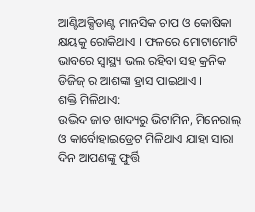ଆଣ୍ଟିଅକ୍ସିଡାଣ୍ଟ ମାନସିକ ଚାପ ଓ କୋଷିକା କ୍ଷୟକୁ ରୋକିଥାଏ । ଫଳରେ ମୋଟାମୋଟି ଭାବରେ ସ୍ୱାସ୍ଥ୍ୟ ଭଲ ରହିବା ସହ କ୍ରନିକ ଡିଜିଜ୍ ର ଆଶଙ୍କା ହ୍ରାସ ପାଇଥାଏ ।
ଶକ୍ତି ମିଳିଥାଏ:
ଉଦ୍ଭିଦ ଜାତ ଖାଦ୍ୟରୁ ଭିଟାମିନ, ମିନେରାଲ୍ ଓ କାର୍ବୋହାଇଡ୍ରେଟ ମିଳିଥାଏ ଯାହା ସାରା ଦିନ ଆପଣଙ୍କୁ ଫୁର୍ତ୍ତି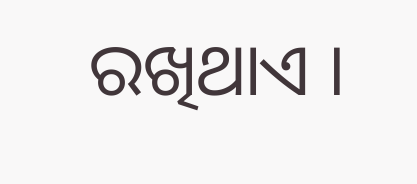ରଖିଥାଏ ।